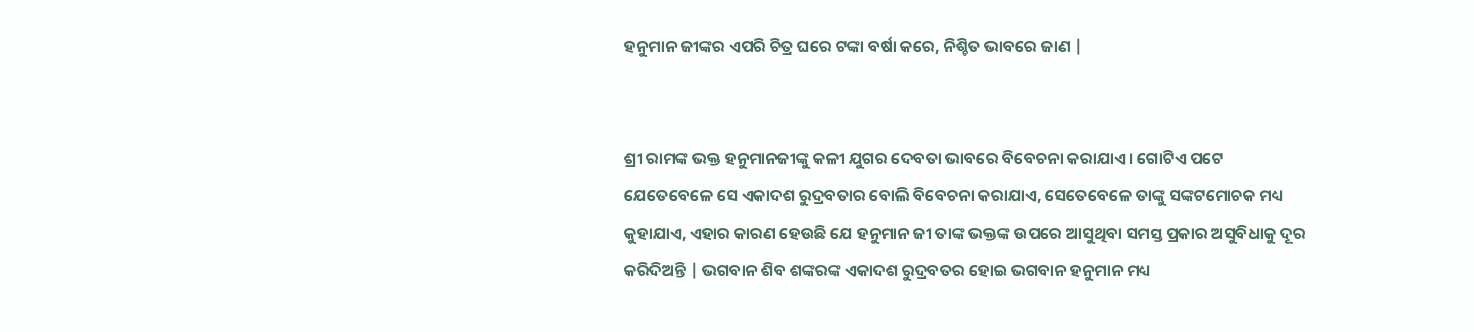ହନୁମାନ ଜୀଙ୍କର ଏପରି ଚିତ୍ର ଘରେ ଟଙ୍କା ବର୍ଷା କରେ, ନିଶ୍ଚିତ ଭାବରେ ଜାଣ |


ଶ୍ରୀ ରାମଙ୍କ ଭକ୍ତ ହନୁମାନଜୀଙ୍କୁ କଳୀ ଯୁଗର ଦେବତା ଭାବରେ ବିବେଚନା କରାଯାଏ। ଗୋଟିଏ ପଟେ ଯେତେବେଳେ ସେ ଏକାଦଶ ରୁଦ୍ରବତାର ବୋଲି ବିବେଚନା କରାଯାଏ, ସେତେବେଳେ ତାଙ୍କୁ ସଙ୍କଟମୋଚକ ମଧ୍ୟ କୁହାଯାଏ, ଏହାର କାରଣ ହେଉଛି ଯେ ହନୁମାନ ଜୀ ତାଙ୍କ ଭକ୍ତଙ୍କ ଉପରେ ଆସୁଥିବା ସମସ୍ତ ପ୍ରକାର ଅସୁବିଧାକୁ ଦୂର କରିଦିଅନ୍ତି | ଭଗବାନ ଶିବ ଶଙ୍କରଙ୍କ ଏକାଦଶ ରୁଦ୍ରବତର ହୋଇ ଭଗବାନ ହନୁମାନ ମଧ୍ୟ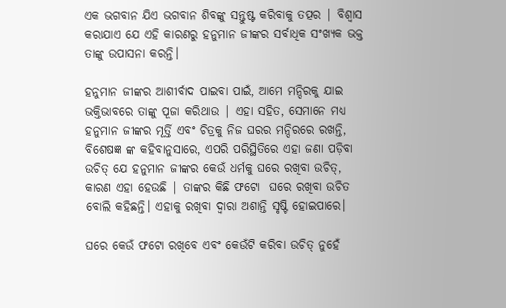ଏକ ଭଗବାନ ଯିଏ ଭଗବାନ ଶିବଙ୍କୁ ସନ୍ତୁଷ୍ଟ କରିବାକୁ ତତ୍ପର | ବିଶ୍ଵାସ କରାଯାଏ ଯେ ଏହି କାରଣରୁ ହନୁମାନ ଜୀଙ୍କର ସର୍ବାଧିକ ସଂଖ୍ୟକ ଭକ୍ତ ତାଙ୍କୁ ଉପାସନା କରନ୍ତି।

ହନୁମାନ ଜୀଙ୍କର ଆଶୀର୍ବାଦ ପାଇବା ପାଇଁ, ଆମେ ମନ୍ଦିରକୁ ଯାଇ ଭକ୍ତିଭାବରେ ତାଙ୍କୁ ପୂଜା କରିଥାଉ | ଏହା ସହିତ, ସେମାନେ ମଧ୍ୟ ହନୁମାନ ଜୀଙ୍କର ମୂର୍ତ୍ତି ଏବଂ ଚିତ୍ରକୁ ନିଜ ଘରର ମନ୍ଦିରରେ ରଖନ୍ତି, ବିଶେଷଜ୍ଞ ଙ୍କ କହିବାନୁସାରେ, ଏପରି ପରିସ୍ଥିତିରେ ଏହା ଜଣା ପଡ଼ିବା ଉଚିତ୍ ଯେ ହନୁମାନ ଜୀଙ୍କର କେଉଁ ଧର୍ମକୁ ଘରେ ରଖିବା ଉଚିତ୍, କାରଣ ଏହା ହେଉଛି | ତାଙ୍କର କିଛି ଫଟୋ  ଘରେ ରଖିବା ଉଚିତ ବୋଲି କହିଛନ୍ତି। ଏହାକୁ ରଖିବା ଦ୍ୱାରା ଅଶାନ୍ତି ସୃଷ୍ଟି ହୋଇପାରେ।

ଘରେ କେଉଁ ଫଟୋ ରଖିବେ ଏବଂ କେଉଁଟି କରିବା ଉଚିତ୍ ନୁହେଁ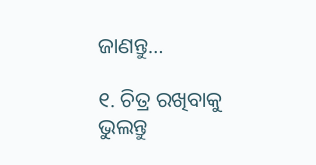ଜାଣନ୍ତୁ…

୧. ଚିତ୍ର ରଖିବାକୁ ଭୁଲନ୍ତୁ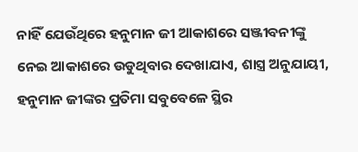ନାହିଁ ଯେଉଁଥିରେ ହନୁମାନ ଜୀ ଆକାଶରେ ସଞ୍ଜୀବନୀଙ୍କୁ ନେଇ ଆକାଶରେ ଉଡୁଥିବାର ଦେଖାଯାଏ, ଶାସ୍ତ୍ର ଅନୁଯାୟୀ, ହନୁମାନ ଜୀଙ୍କର ପ୍ରତିମା ସବୁବେଳେ ସ୍ଥିର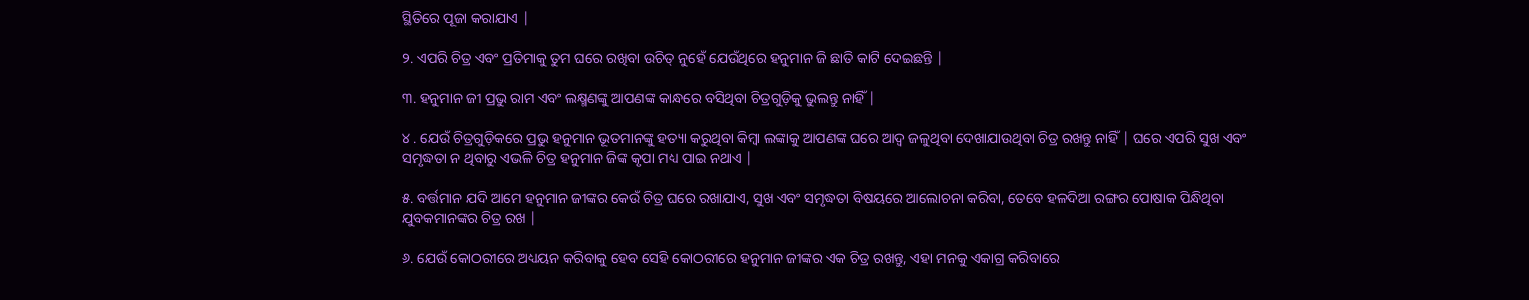ସ୍ଥିତିରେ ପୂଜା କରାଯାଏ |

୨. ଏପରି ଚିତ୍ର ଏବଂ ପ୍ରତିମାକୁ ତୁମ ଘରେ ରଖିବା ଉଚିତ୍ ନୁହେଁ ଯେଉଁଥିରେ ହନୁମାନ ଜି ଛାତି କାଟି ଦେଇଛନ୍ତି |

୩. ହନୁମାନ ଜୀ ପ୍ରଭୁ ରାମ ଏବଂ ଲକ୍ଷ୍ମଣଙ୍କୁ ଆପଣଙ୍କ କାନ୍ଧରେ ବସିଥିବା ଚିତ୍ରଗୁଡ଼ିକୁ ଭୁଲନ୍ତୁ ନାହିଁ |

୪ . ଯେଉଁ ଚିତ୍ରଗୁଡ଼ିକରେ ପ୍ରଭୁ ହନୁମାନ ଭୂତମାନଙ୍କୁ ହତ୍ୟା କରୁଥିବା କିମ୍ବା ଲଙ୍କାକୁ ଆପଣଙ୍କ ଘରେ ଆଦ୍ୱ ଜଳୁଥିବା ଦେଖାଯାଉଥିବା ଚିତ୍ର ରଖନ୍ତୁ ନାହିଁ | ଘରେ ଏପରି ସୁଖ ଏବଂ ସମୃଦ୍ଧତା ନ ଥିବାରୁ ଏଭଳି ଚିତ୍ର ହନୁମାନ ଜିଙ୍କ କୃପା ମଧ୍ୟ ପାଇ ନଥାଏ |

୫. ବର୍ତ୍ତମାନ ଯଦି ଆମେ ହନୁମାନ ଜୀଙ୍କର କେଉଁ ଚିତ୍ର ଘରେ ରଖାଯାଏ, ସୁଖ ଏବଂ ସମୃଦ୍ଧତା ବିଷୟରେ ଆଲୋଚନା କରିବା, ତେବେ ହଳଦିଆ ରଙ୍ଗର ପୋଷାକ ପିନ୍ଧିଥିବା ଯୁବକମାନଙ୍କର ଚିତ୍ର ରଖ |

୬. ଯେଉଁ କୋଠରୀରେ ଅଧ୍ୟୟନ କରିବାକୁ ହେବ ସେହି କୋଠରୀରେ ହନୁମାନ ଜୀଙ୍କର ଏକ ଚିତ୍ର ରଖନ୍ତୁ, ଏହା ମନକୁ ଏକାଗ୍ର କରିବାରେ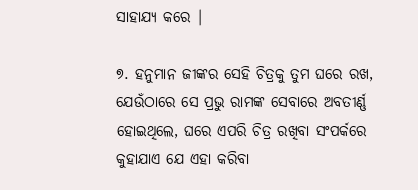ସାହାଯ୍ୟ କରେ |

୭. ହନୁମାନ ଜୀଙ୍କର ସେହି ଚିତ୍ରକୁ ତୁମ ଘରେ ରଖ, ଯେଉଁଠାରେ ସେ ପ୍ରଭୁ ରାମଙ୍କ ସେବାରେ ଅବତୀର୍ଣ୍ଣ ହୋଇଥିଲେ, ଘରେ ଏପରି ଚିତ୍ର ରଖିବା ସଂପର୍କରେ କୁହାଯାଏ ଯେ ଏହା କରିବା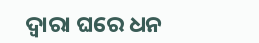ଦ୍ୱାରା ଘରେ ଧନ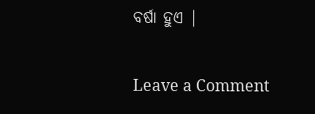ବର୍ଷା ହୁଏ |

Leave a Comment